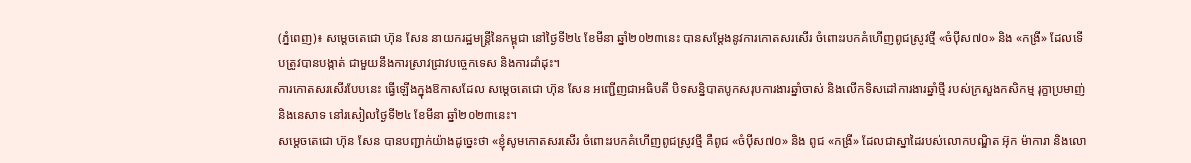(ភ្នំពេញ)៖ សម្តេចតេជោ ហ៊ុន សែន នាយករដ្ឋមន្ដ្រីនៃកម្ពុជា នៅថ្ងៃទី២៤ ខែមីនា ឆ្នាំ២០២៣នេះ បានសម្ដែងនូវការកោតសរសើរ ចំពោះរបកគំហើញពូជស្រូវថ្មី «ចំប៉ីស៧០» និង «កង្រី» ដែលទើបត្រូវបានបង្កាត់ ជាមួយនឹងការស្រាវជ្រាវបច្ចេកទេស និងការដាំដុះ។
ការកោតសរសើរបែបនេះ ធ្វើឡើងក្នុងឱកាសដែល សម្ដេចតេជោ ហ៊ុន សែន អញ្ជើញជាអធិបតី បិទសន្និបាតបូកសរុបការងារឆ្នាំចាស់ និងលើកទិសដៅការងារឆ្នាំថ្មី របស់ក្រសួងកសិកម្ម រុក្ខាប្រមាញ់ និងនេសាទ នៅរសៀលថ្ងៃទី២៤ ខែមីនា ឆ្នាំ២០២៣នេះ។
សម្តេចតេជោ ហ៊ុន សែន បានបញ្ជាក់យ៉ាងដូច្នេះថា «ខ្ញុំសូមកោតសរសើរ ចំពោះរបកគំហើញពូជស្រូវថ្មី គឺពូជ «ចំប៉ីស៧០» និង ពូជ «កង្រី» ដែលជាស្នាដៃរបស់លោកបណ្ឌិត អ៊ុក ម៉ាការា និងលោ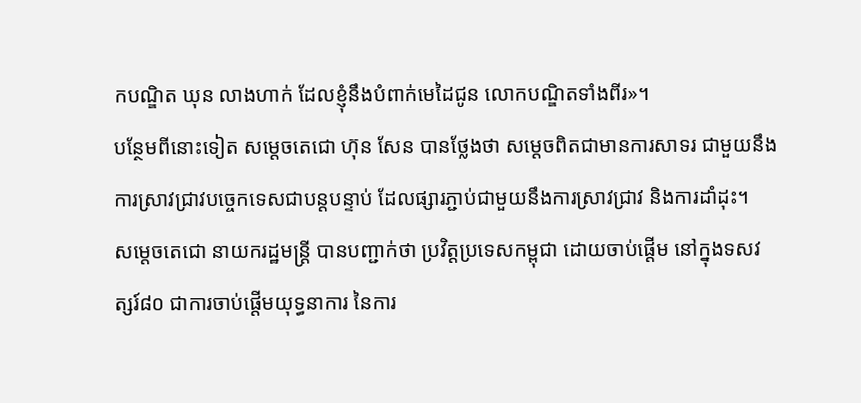កបណ្ឌិត ឃុន លាងហាក់ ដែលខ្ញុំនឹងបំពាក់មេដៃជូន លោកបណ្ឌិតទាំងពីរ»។
បន្ថែមពីនោះទៀត សម្ដេចតេជោ ហ៊ុន សែន បានថ្លែងថា សម្ដេចពិតជាមានការសាទរ ជាមួយនឹងការស្រាវជ្រាវបច្ចេកទេសជាបន្ដបន្ទាប់ ដែលផ្សារភ្ជាប់ជាមួយនឹងការស្រាវជ្រាវ និងការដាំដុះ។
សម្តេចតេជោ នាយករដ្ឋមន្ដ្រី បានបញ្ជាក់ថា ប្រវិត្ដប្រទេសកម្ពុជា ដោយចាប់ផ្ដើម នៅក្នុងទសវត្សរ៍៨០ ជាការចាប់ផ្តើមយុទ្ធនាការ នៃការ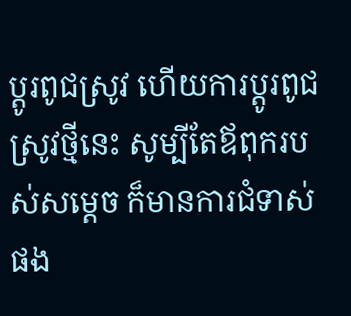ប្តូរពូជស្រូវ ហើយការប្ដូរពូជស្រូវថ្មីនេះ សូម្បីតែឪពុករបស់សម្តេច ក៏មានការជំទាស់ផង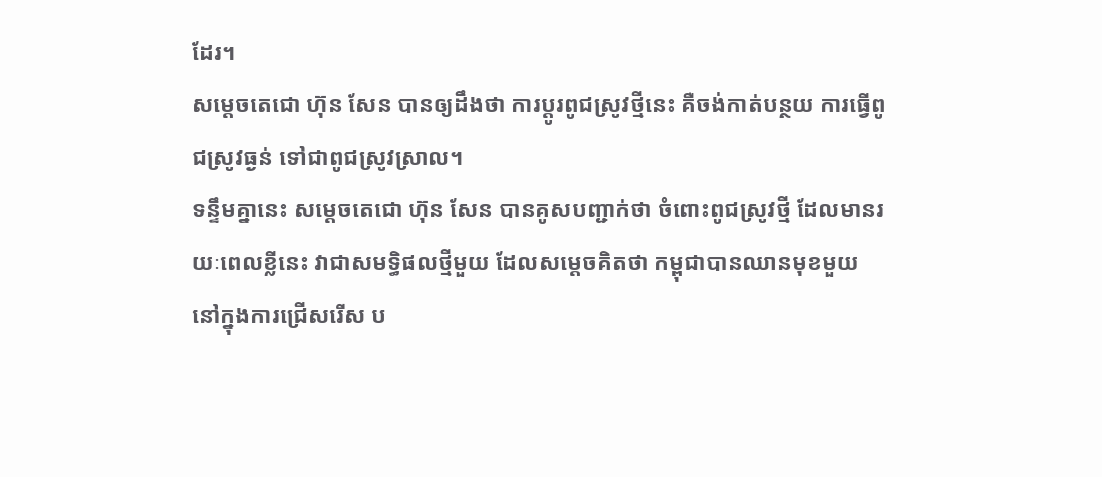ដែរ។
សម្តេចតេជោ ហ៊ុន សែន បានឲ្យដឹងថា ការប្ដូរពូជស្រូវថ្មីនេះ គឺចង់កាត់បន្ថយ ការធ្វើពូជស្រូវធ្ងន់ ទៅជាពូជស្រូវស្រាល។
ទន្ទឹមគ្នានេះ សម្ដេចតេជោ ហ៊ុន សែន បានគូសបញ្ជាក់ថា ចំពោះពូជស្រូវថ្មី ដែលមានរយៈពេលខ្លីនេះ វាជាសមទ្ធិផលថ្មីមួយ ដែលសម្ដេចគិតថា កម្ពុជាបានឈានមុខមួយ នៅក្នុងការជ្រើសរើស ប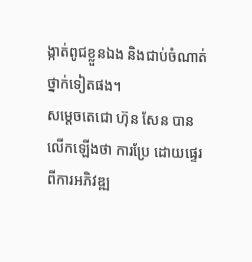ង្កាត់ពូជខ្លួនឯង និងជាប់ចំណាត់ថ្នាក់ទៀតផង។
សម្តេចតេជោ ហ៊ុន សែន បានលើកឡើងថា ការប្រែ ដោយផ្ទេរពីការអភិវឌ្ឍ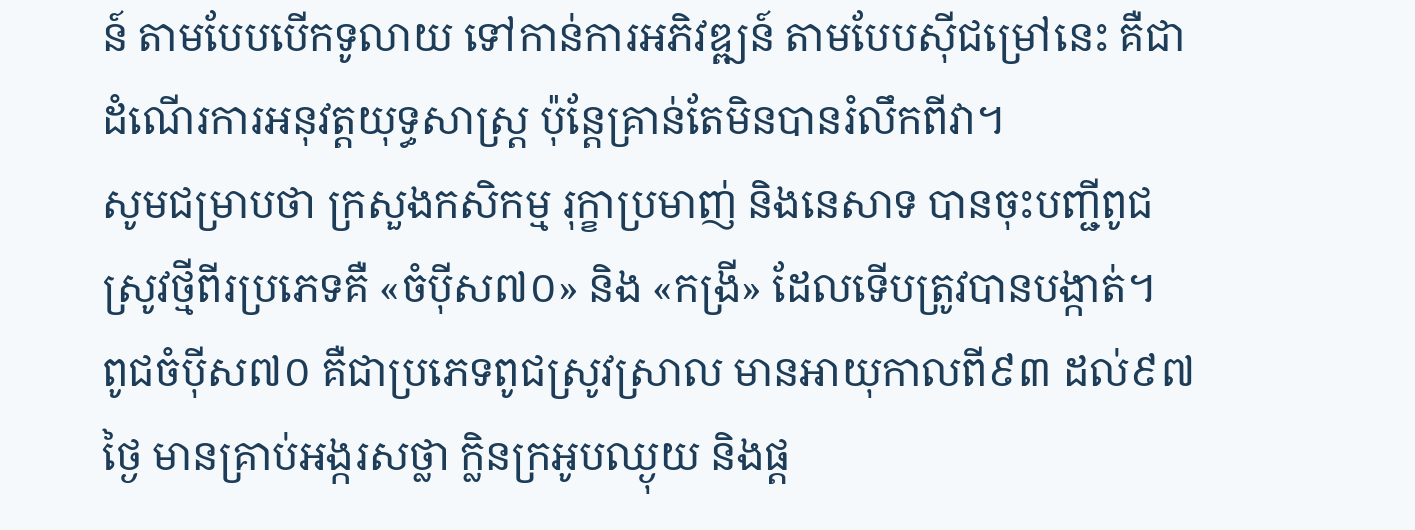ន៍ តាមបែបបើកទូលាយ ទៅកាន់ការអភិវឌ្ឍន៍ តាមបែបស៊ីជម្រៅនេះ គឺជាដំណើរការអនុវត្ដយុទ្ធសាស្ដ្រ ប៉ុន្ដែគ្រាន់តែមិនបានរំលឹកពីវា។
សូមជម្រាបថា ក្រសួងកសិកម្ម រុក្ខាប្រមាញ់ និងនេសាទ បានចុះបញ្ជីពូជស្រូវថ្មីពីរប្រភេទគឺ «ចំប៉ីស៧០» និង «កង្រី» ដែលទើបត្រូវបានបង្កាត់។
ពូជចំប៉ីស៧០ គឺជាប្រភេទពូជស្រូវស្រាល មានអាយុកាលពី៩៣ ដល់៩៧ថ្ងៃ មានគ្រាប់អង្ករសថ្លា ក្លិនក្រអូបឈ្ងុយ និងផ្ត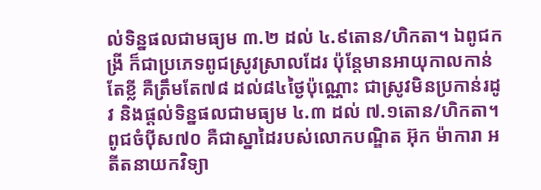ល់ទិន្នផលជាមធ្យម ៣.២ ដល់ ៤.៩តោន/ហិកតា។ ឯពូជកង្រី ក៏ជាប្រភេទពូជស្រូវស្រាលដែរ ប៉ុន្តែមានអាយុកាលកាន់តែខ្លី គឺត្រឹមតែ៧៨ ដល់៨៤ថ្ងៃប៉ុណ្ណោះ ជាស្រូវមិនប្រកាន់រដូវ និងផ្តល់ទិន្នផលជាមធ្យម ៤.៣ ដល់ ៧.១តោន/ហិកតា។
ពូជចំប៉ីស៧០ គឺជាស្នាដៃរបស់លោកបណ្ឌិត អ៊ុក ម៉ាការា អតីតនាយកវិទ្យា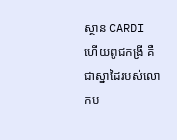ស្ថាន CARDI ហើយពូជកង្រី គឺជាស្នាដៃរបស់លោកប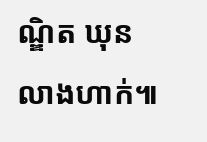ណ្ឌិត ឃុន លាងហាក់៕